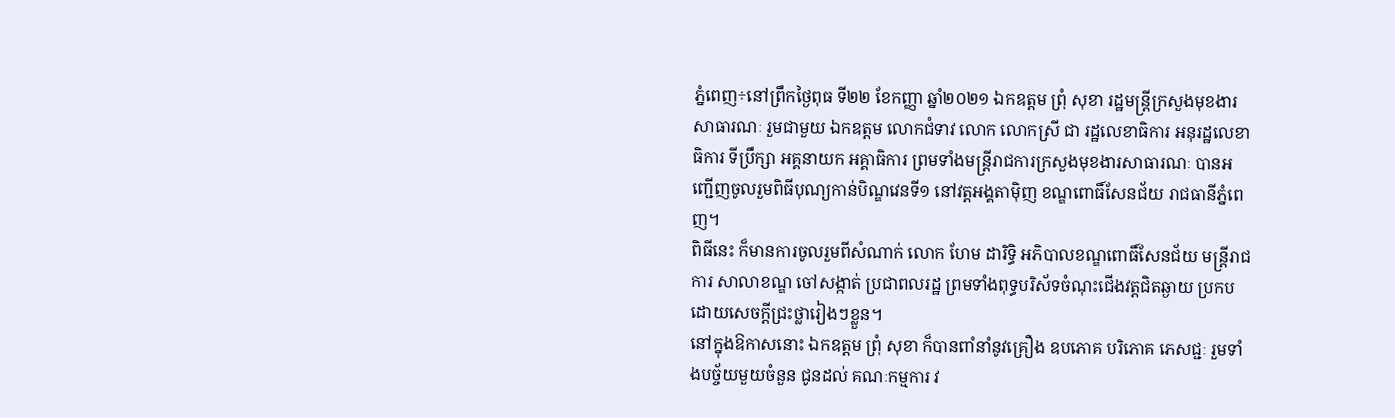ភ្នំពេញ÷នៅព្រឹកថ្ងៃពុធ ទី២២ ខែកញ្ញា ឆ្នាំ២០២១ ឯកឧត្តម ព្រុំ សុខា រដ្ឋមន្ត្រីក្រសួងមុខងារសាធារណៈ រួមជាមួយ ឯកឧត្តម លោកជំទាវ លោក លោកស្រី ជា រដ្ឋលេខាធិការ អនុរដ្ឋលេខាធិការ ទីប្រឹក្សា អគ្គនាយក អគ្គាធិការ ព្រមទាំងមន្ត្រីរាជការក្រសួងមុខងារសាធារណៈ បានអញ្ជើញចូលរួមពិធីបុណ្យកាន់បិណ្ឌវេនទី១ នៅវត្តអង្គតាម៉ិញ ខណ្ឌពោធិ៍សែនជ័យ រាជធានីភ្នំពេញ។
ពិធីនេះ ក៏មានការចូលរួមពីសំណាក់ លោក ហែម ដារិទ្ធិ អភិបាលខណ្ឌពោធិ៍សែនជ័យ មន្ត្រីរាជការ សាលាខណ្ឌ ចៅសង្កាត់ ប្រជាពលរដ្ឋ ព្រមទាំងពុទ្ធបរិស័ទចំណុះជើងវត្តជិតឆ្ងាយ ប្រកបដោយសេចក្តីជ្រះថ្លារៀងៗខ្លួន។
នៅក្នុងឱកាសនោះ ឯកឧត្តម ព្រុំ សុខា ក៏បានពាំនាំនូវគ្រឿង ឧបភោគ បរិភោគ ភេសជ្ជៈ រួមទាំងបច្ច័យមួយចំនួន ជូនដល់ គណៈកម្មការ វ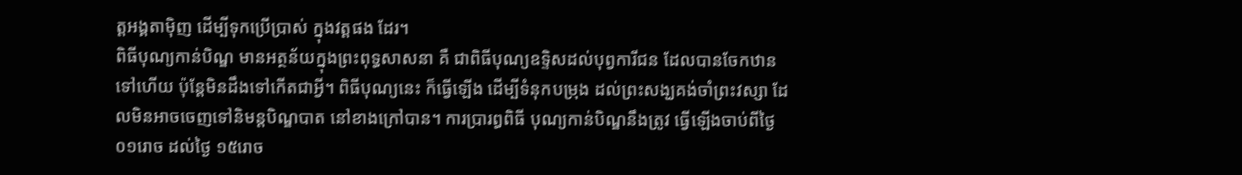ត្តអង្គតាម៉ិញ ដើម្បីទុកប្រើប្រាស់ ក្នុងវត្តផង ដែរ។
ពិធីបុណ្យកាន់បិណ្ឌ មានអត្ថន័យក្នុងព្រះពុទ្ធសាសនា គឺ ជាពិធីបុណ្យឧទ្ទិសដល់បុព្វការីជន ដែលបានចែកឋានទៅហើយ ប៉ុន្តែមិនដឹងទៅកើតជាអ្វី។ ពិធីបុណ្យនេះ ក៏ធ្វើឡើង ដើម្បីទំនុកបម្រុង ដល់ព្រះសង្ឃគង់ចាំព្រះវស្សា ដែលមិនអាចចេញទៅនិមន្តបិណ្ឌបាត នៅខាងក្រៅបាន។ ការប្រារព្ធពិធី បុណ្យកាន់បិណ្ឌនឹងត្រូវ ធ្វើឡើងចាប់ពីថ្ងៃ០១រោច ដល់ថ្ងៃ ១៥រោច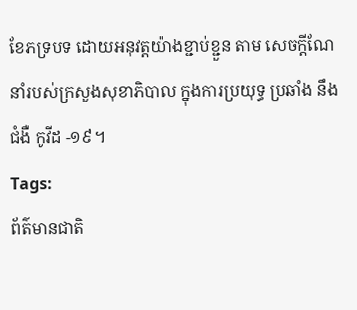ខែភទ្របទ ដោយអនុវត្តយ៉ាងខ្ជាប់ខ្ជួន តាម សេចក្តីណែនាំរបស់ក្រសួងសុខាភិបាល ក្នុងការប្រយុទ្ធ ប្រឆាំង នឹង ជំងឺ កូវីដ -១៩។
Tags:
ព័ត៌មានជាតិ